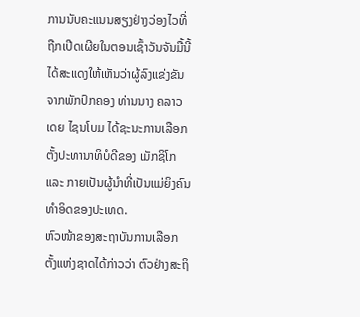ການນັບຄະແນນສຽງຢ່າງວ່ອງໄວທີ່ຖືກເປີດເຜີຍໃນຕອນເຊົ້າວັນຈັນມື້ນີ້ໄດ້ສະແດງໃຫ້ເຫັນວ່າຜູ້ລົງແຂ່ງຂັນຈາກພັກປົກຄອງ ທ່ານນາງ ຄລາວເດຍ ໄຊນໂບມ ໄດ້ຊະນະການເລືອກຕັ້ງປະທານາທິບໍດີຂອງ ເມັກຊິໂກ ແລະ ກາຍເປັນຜູ້ນຳທີ່ເປັນແມ່ຍິງຄົນທຳອິດຂອງປະເທດ.
ຫົວໜ້າຂອງສະຖາບັນການເລືອກຕັ້ງແຫ່ງຊາດໄດ້ກ່າວວ່າ ຕົວຢ່າງສະຖິ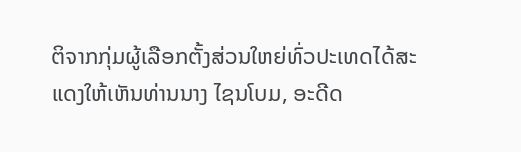ຕິຈາກກຸ່ມຜູ້ເລືອກຕັ້ງສ່ວນໃຫຍ່ທົ່ວປະເທດໄດ້ສະແດງໃຫ້ເຫັນທ່ານນາງ ໄຊນໂບມ, ອະດີດ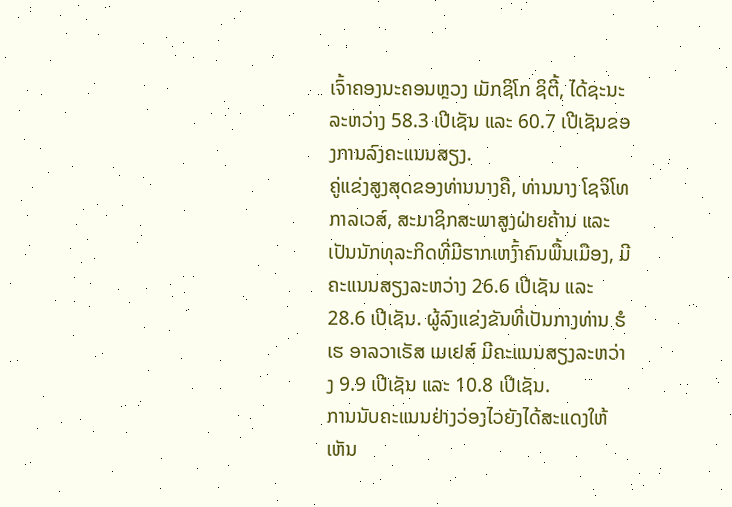ເຈົ້າຄອງນະຄອນຫຼວງ ເມັກຊິໂກ ຊິຕີ້, ໄດ້ຊະນະລະຫວ່າງ 58.3 ເປີເຊັນ ແລະ 60.7 ເປີເຊັນຂອງການລົງຄະແນນສຽງ.
ຄູ່ແຂ່ງສູງສຸດຂອງທ່ານນາງຄື, ທ່ານນາງ ໂຊຈິໂທ ກາລເວສ໌, ສະມາຊິກສະພາສູງຝ່າຍຄ້ານ ແລະ ເປັນນັກທຸລະກິດທີ່ມີຮາກເຫງົ້າຄົນພື້ນເມືອງ, ມີຄະແນນສຽງລະຫວ່າງ 26.6 ເປີເຊັນ ແລະ 28.6 ເປີເຊັນ. ຜູ້ລົງແຂ່ງຂັນທີ່ເປັນກາງທ່ານ ຮໍເຮ ອາລວາເຣັສ ເມເຢສ໌ ມີຄະແນນສຽງລະຫວ່າງ 9.9 ເປີເຊັນ ແລະ 10.8 ເປີເຊັນ.
ການນັບຄະແນນຢ່າງວ່ອງໄວຍັງໄດ້ສະແດງໃຫ້ເຫັນ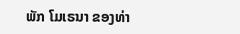ພັກ ໂມເຣນາ ຂອງທ່າ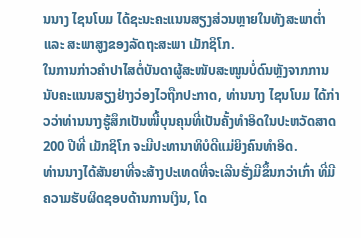ນນາງ ໄຊນໂບມ ໄດ້ຊະນະຄະແນນສຽງສ່ວນຫຼາຍໃນທັງສະພາຕ່ຳ ແລະ ສະພາສູງຂອງລັດຖະສະພາ ເມັກຊິໂກ.
ໃນການກ່າວຄຳປາໄສຕໍ່ບັນດາຜູ້ສະໜັບສະໜູນບໍ່ດົນຫຼັງຈາກການນັບຄະແນນສຽງຢ່າງວ່ອງໄວຖືກປະກາດ, ທ່ານນາງ ໄຊນໂບມ ໄດ້ກ່າວວ່າທ່ານນາງຮູ້ສຶກເປັນໜີ້ບຸນຄຸນທີ່ເປັນຄັ້ງທຳອິດໃນປະຫວັດສາດ 200 ປີທີ່ ເມັກຊິໂກ ຈະມີປະທານາທິບໍດີແມ່ຍິງຄົນທຳອິດ.
ທ່ານນາງໄດ້ສັນຍາທີ່ຈະສ້າງປະເທດທີ່ຈະເລີນຮັ່ງມີຂຶ້ນກວ່າເກົ່າ ທີ່ມີຄວາມຮັບຜິດຊອບດ້ານການເງິນ, ໂດ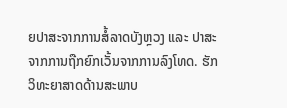ຍປາສະຈາກການສໍ້ລາດບັງຫຼວງ ແລະ ປາສະຈາກການຖືກຍົກເວັ້ນຈາກການລົງໂທດ. ຮັກວິທະຍາສາດດ້ານສະພາບ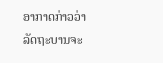ອາກາດກ່າວວ່າ ລັດຖະບານຈະ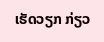ເຮັດວຽກ ກ່ຽວ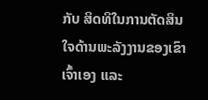ກັບ ສິດທິໃນການຕັດສິນໃຈດ້ານພະລັງງານຂອງເຂົາເຈົ້າເອງ ແລະ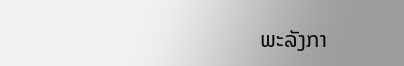ພະລັງກາ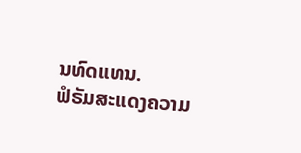ນທົດແທນ.
ຟໍຣັມສະແດງຄວາມ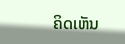ຄິດເຫັນ